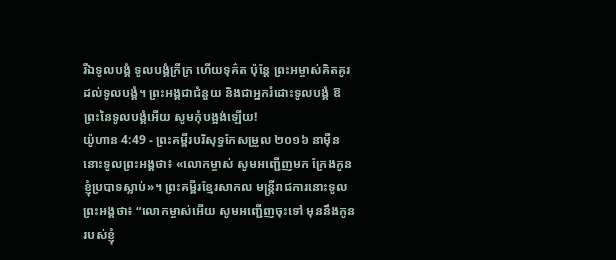រីឯទូលបង្គំ ទូលបង្គំក្រីក្រ ហើយទុគ៌ត ប៉ុន្តែ ព្រះអម្ចាស់គិតគូរដល់ទូលបង្គំ។ ព្រះអង្គជាជំនួយ និងជាអ្នករំដោះទូលបង្គំ ឱព្រះនៃទូលបង្គំអើយ សូមកុំបង្អង់ឡើយ!
យ៉ូហាន 4:49 - ព្រះគម្ពីរបរិសុទ្ធកែសម្រួល ២០១៦ នាម៉ឺននោះទូលព្រះអង្គថា៖ «លោកម្ចាស់ សូមអញ្ជើញមក ក្រែងកូនខ្ញុំប្របាទស្លាប់»។ ព្រះគម្ពីរខ្មែរសាកល មន្ត្រីរាជការនោះទូលព្រះអង្គថា៖ “លោកម្ចាស់អើយ សូមអញ្ជើញចុះទៅ មុននឹងកូនរបស់ខ្ញុំ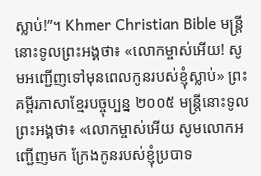ស្លាប់!”។ Khmer Christian Bible មន្ត្រីនោះទូលព្រះអង្គថា៖ «លោកម្ចាស់អើយ! សូមអញ្ជើញទៅមុនពេលកូនរបស់ខ្ញុំស្លាប់» ព្រះគម្ពីរភាសាខ្មែរបច្ចុប្បន្ន ២០០៥ មន្ត្រីនោះទូលព្រះអង្គថា៖ «លោកម្ចាស់អើយ សូមលោកអញ្ជើញមក ក្រែងកូនរបស់ខ្ញុំប្របាទ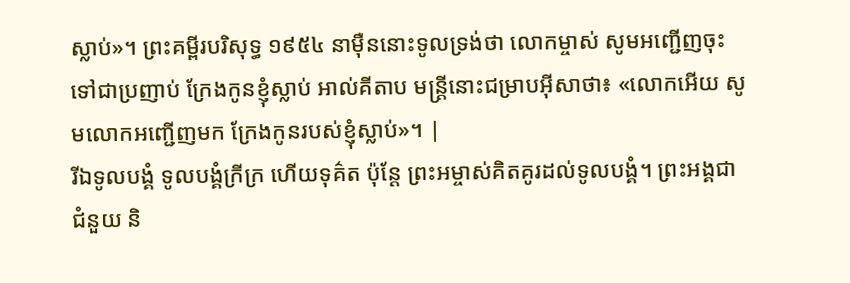ស្លាប់»។ ព្រះគម្ពីរបរិសុទ្ធ ១៩៥៤ នាម៉ឺននោះទូលទ្រង់ថា លោកម្ចាស់ សូមអញ្ជើញចុះទៅជាប្រញាប់ ក្រែងកូនខ្ញុំស្លាប់ អាល់គីតាប មន្ដ្រីនោះជម្រាបអ៊ីសាថា៖ «លោកអើយ សូមលោកអញ្ជើញមក ក្រែងកូនរបស់ខ្ញុំស្លាប់»។ |
រីឯទូលបង្គំ ទូលបង្គំក្រីក្រ ហើយទុគ៌ត ប៉ុន្តែ ព្រះអម្ចាស់គិតគូរដល់ទូលបង្គំ។ ព្រះអង្គជាជំនួយ និ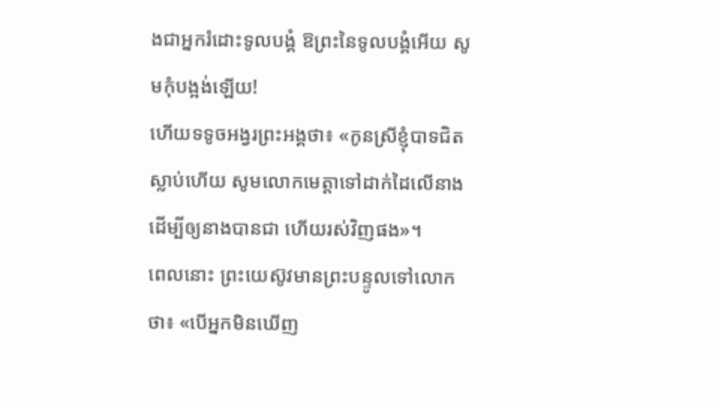ងជាអ្នករំដោះទូលបង្គំ ឱព្រះនៃទូលបង្គំអើយ សូមកុំបង្អង់ឡើយ!
ហើយទទូចអង្វរព្រះអង្គថា៖ «កូនស្រីខ្ញុំបាទជិតស្លាប់ហើយ សូមលោកមេត្តាទៅដាក់ដៃលើនាង ដើម្បីឲ្យនាងបានជា ហើយរស់វិញផង»។
ពេលនោះ ព្រះយេស៊ូវមានព្រះបន្ទូលទៅលោកថា៖ «បើអ្នកមិនឃើញ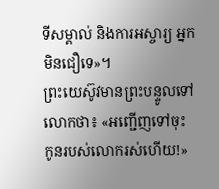ទីសម្គាល់ និងការអស្ចារ្យ អ្នកមិនជឿទេ»។
ព្រះយេស៊ូវមានព្រះបន្ទូលទៅលោកថា៖ «អញ្ជើញទៅចុះ កូនរបស់លោករស់ហើយ!»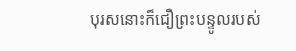បុរសនោះក៏ជឿព្រះបន្ទូលរបស់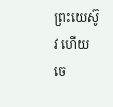ព្រះយេស៊ូវ ហើយចេ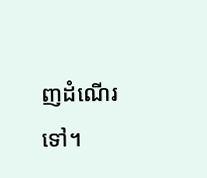ញដំណើរទៅ។